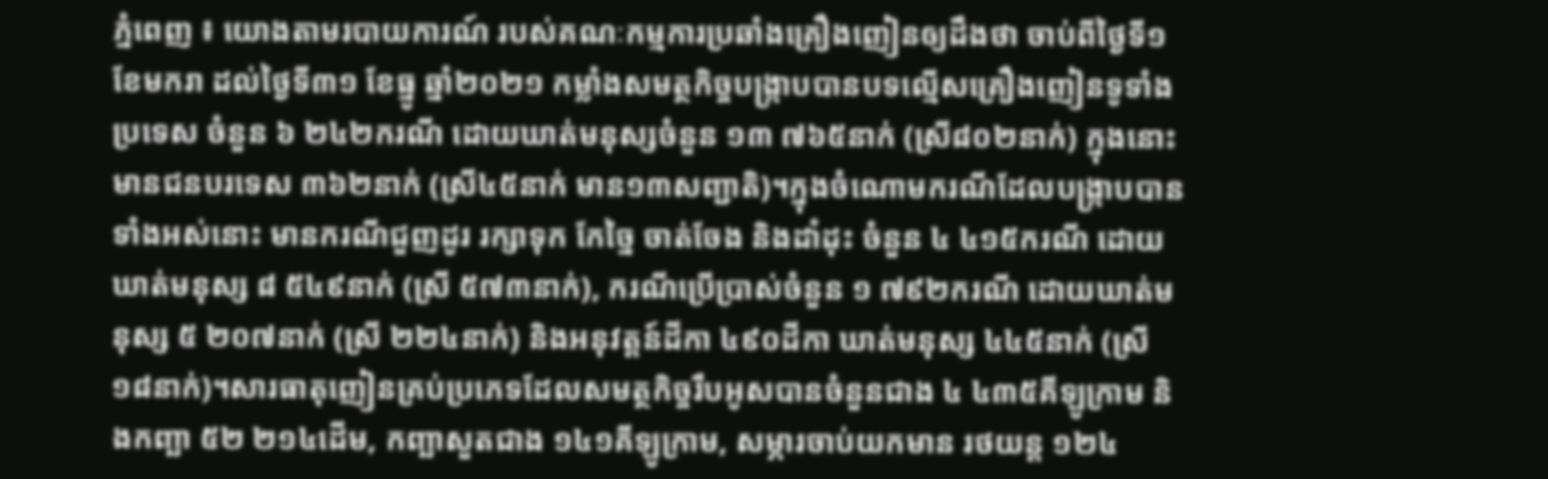ភ្នំពេញ ៖ យោងតាមរបាយការណ៍ របស់គណៈកម្មការប្រឆាំងគ្រឿងញៀនឲ្យដឹងថា ចាប់ពីថ្ងៃទី១ ខែមករា ដល់ថ្ងៃទី៣១ ខែធ្នូ ឆ្នាំ២០២១ កម្លាំងសមត្ថកិច្ចបង្ក្រាបបានបទល្មើសគ្រឿងញៀនទូទាំងប្រទេស ចំនួន ៦ ២៤២ករណី ដោយឃាត់មនុស្សចំនួន ១៣ ៧៦៥នាក់ (ស្រី៨០២នាក់) ក្នុងនោះមានជនបរទេស ៣៦២នាក់ (ស្រី៤៥នាក់ មាន១៣សញ្ជាតិ)។ក្នុងចំណោមករណីដែលបង្ក្រាបបានទាំងអស់នោះ មានករណីជួញដូរ រក្សាទុក កែច្នៃ ចាត់ចែង និងដាំដុះ ចំនួន ៤ ៤១៥ករណី ដោយឃាត់មនុស្ស ៨ ៥៤៩នាក់ (ស្រី ៥៧៣នាក់), ករណីប្រើប្រាស់ចំនួន ១ ៧៩២ករណី ដោយឃាត់មនុស្ស ៥ ២០៧នាក់ (ស្រី ២២៤នាក់) និងអនុវត្ដន៍ដីកា ៤៩០ដីកា ឃាត់មនុស្ស ៤៤៥នាក់ (ស្រី ១៨នាក់)។សារធាតុញៀនគ្រប់ប្រភេទដែលសមត្ថកិច្ចរឹបអូសបានចំនួនជាង ៤ ៤៣៥គីឡូក្រាម និងកញ្ឆា ៥២ ២១៤ដើម, កញ្ឆាសួតជាង ១៤១គីឡូក្រាម, សម្ភារចាប់យកមាន រថយន្ដ ១២៤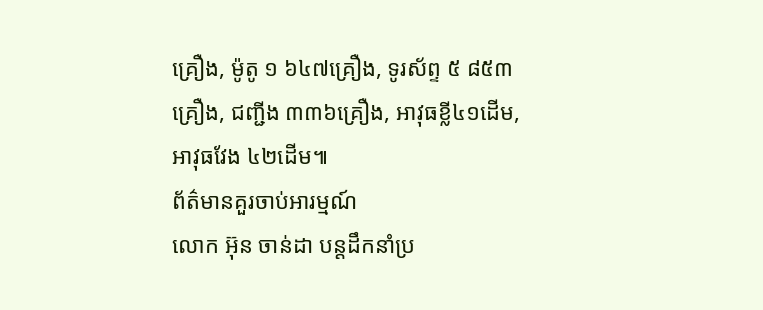គ្រឿង, ម៉ូតូ ១ ៦៤៧គ្រឿង, ទូរស័ព្ទ ៥ ៨៥៣គ្រឿង, ជញ្ជីង ៣៣៦គ្រឿង, អាវុធខ្លី៤១ដើម, អាវុធវែង ៤២ដើម៕
ព័ត៌មានគួរចាប់អារម្មណ៍
លោក អ៊ុន ចាន់ដា បន្តដឹកនាំប្រ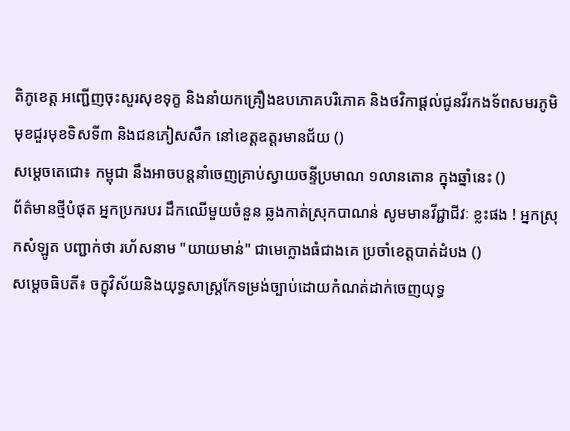តិភូខេត្ត អញ្ជើញចុះសួរសុខទុក្ខ និងនាំយកគ្រឿងឧបភោគបរិភោគ និងថវិកាផ្តល់ជូនវីរកងទ័ពសមរភូមិមុខជួរមុខទិសទី៣ និងជនភៀសសឹក នៅខេត្តឧត្តរមានជ័យ ()
សម្ដេចតេជោ៖ កម្ពុជា នឹងអាចបន្តនាំចេញគ្រាប់ស្វាយចន្ទីប្រមាណ ១លានតោន ក្នុងឆ្នាំនេះ ()
ព័ត៌មានថ្មីបំផុត អ្នកប្រករបរ ដឹកឈើមួយចំនួន ឆ្លងកាត់ស្រុកបាណន់ សូមមានវីជ្ជាជីវៈ ខ្លះផង ! អ្នកស្រុកសំឡូត បញ្ជាក់ថា រហ័សនាម "យាយមាន់" ជាមេក្លោងធំជាងគេ ប្រចាំខេត្តបាត់ដំបង ()
សម្ដេចធិបតី៖ ចក្ខុវិស័យនិងយុទ្ធសាស្ត្រកែទម្រង់ច្បាប់ដោយកំណត់ដាក់ចេញយុទ្ធ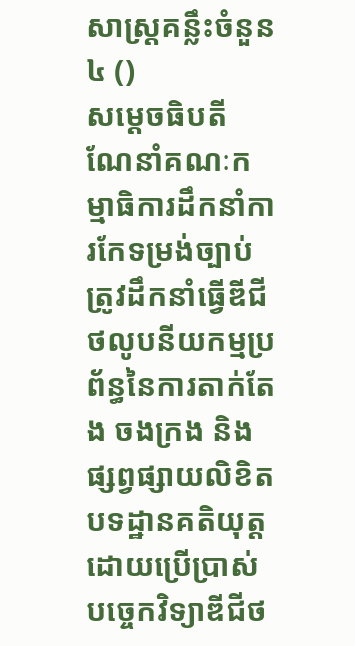សាស្ត្រគន្លឹះចំនួន៤ ()
សម្ដេចធិបតី ណែនាំគណៈកម្មាធិការដឹកនាំការកែទម្រង់ច្បាប់ ត្រូវដឹកនាំធ្វើឌីជីថលូបនីយកម្មប្រព័ន្ធនៃការតាក់តែង ចងក្រង និងផ្សព្វផ្សាយលិខិតបទដ្ឋានគតិយុត្ត ដោយប្រើប្រាស់បច្ចេកវិទ្យាឌីជីថ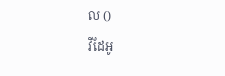ល ()
វីដែអូ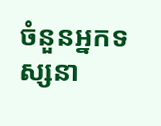ចំនួនអ្នកទស្សនា